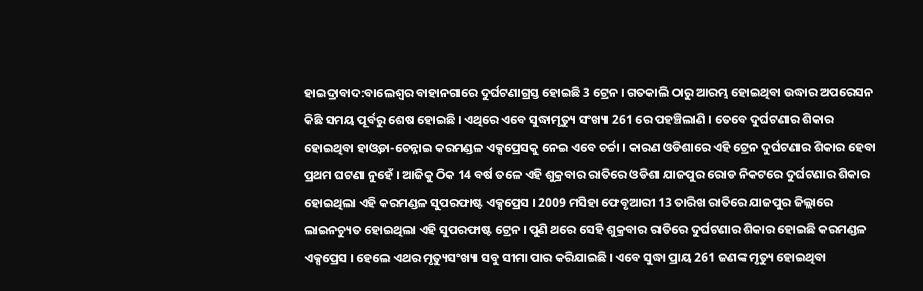ହାଇଦ୍ରାବାଦ:ବାଲେଶ୍ବର ବାହାନଗାରେ ଦୁର୍ଘଟଣାଗ୍ରସ୍ତ ହୋଇଛି 3 ଟ୍ରେନ । ଗତକାଲି ଠାରୁ ଆରମ୍ଭ ହୋଇଥିବା ଉଦ୍ଧାର ଅପରେସନ କିଛି ସମୟ ପୂର୍ବରୁ ଶେଷ ହୋଇଛି । ଏଥିରେ ଏବେ ସୁଦ୍ଧାମୃତ୍ୟୁ ସଂଖ୍ୟା 261 ରେ ପହଞ୍ଚିଲାଣି । ତେବେ ଦୁର୍ଘଟଣାର ଶିକାର ହୋଇଥିବା ହାଓ୍ବଡା-ଚେନ୍ନାଇ କରମଣ୍ଡଳ ଏକ୍ସପ୍ରେସକୁ ନେଇ ଏବେ ଚର୍ଚ୍ଚା । କାରଣ ଓଡିଶାରେ ଏହି ଟ୍ରେନ ଦୁର୍ଘଟଣାର ଶିକାର ହେବା ପ୍ରଥମ ଘଟଣା ନୁହେଁ । ଆଜିକୁ ଠିକ 14 ବର୍ଷ ତଳେ ଏହି ଶୁକ୍ରବାର ରାତିରେ ଓଡିଶା ଯାଜପୁର ରୋଡ ନିକଟରେ ଦୁର୍ଘଟଣାର ଶିକାର ହୋଇଥିଲା ଏହି କରମଣ୍ଡଳ ସୁପରଫାଷ୍ଟ ଏକ୍ସପ୍ରେସ । 2009 ମସିହା ଫେବୃଆରୀ 13 ତାରିଖ ରାତିରେ ଯାଜପୁର ଜିଲ୍ଲାରେ ଲାଇନଚ୍ୟୁତ ହୋଇଥିଲା ଏହି ସୁପରଫାଷ୍ଟ ଟ୍ରେନ । ପୁଣି ଥରେ ସେହି ଶୁକ୍ରବାର ରାତିରେ ଦୁର୍ଘଟଣାର ଶିକାର ହୋଇଛି କରମଣ୍ଡଳ ଏକ୍ସପ୍ରେସ । ହେଲେ ଏଥର ମୃତ୍ୟୁସଂଖ୍ୟା ସବୁ ସୀମା ପାର କରିଯାଇଛି । ଏବେ ସୁଦ୍ଧା ପ୍ରାୟ 261 ଜଣଙ୍କ ମୃତ୍ୟୁ ହୋଇଥିବା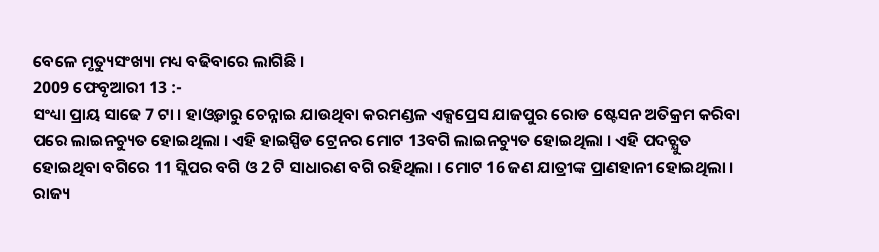ବେଳେ ମୃତ୍ୟୁସଂଖ୍ୟା ମଧ୍ୟ ବଢିବାରେ ଲାଗିଛି ।
2009 ଫେବୃଆରୀ 13 :-
ସଂଧ୍ୟା ପ୍ରାୟ ସାଢେ 7 ଟା । ହାଓ୍ବଡାରୁ ଚେନ୍ନାଇ ଯାଉଥିବା କରମଣ୍ଡଳ ଏକ୍ସପ୍ରେସ ଯାଜପୁର ରୋଡ ଷ୍ଟେସନ ଅତିକ୍ରମ କରିବା ପରେ ଲାଇନଚ୍ୟୁତ ହୋଇଥିଲା । ଏହି ହାଇସ୍ପିଡ ଟ୍ରେନର ମୋଟ 13ବଗି ଲାଇନଚ୍ୟୁତ ହୋଇଥିଲା । ଏହି ପଦଚ୍ଯୁତ ହୋଇଥିବା ବଗିରେ 11 ସ୍ଲିପର ବଗି ଓ 2 ଟି ସାଧାରଣ ବଗି ରହିଥିଲା । ମୋଟ 16 ଜଣ ଯାତ୍ରୀଙ୍କ ପ୍ରାଣହାନୀ ହୋଇଥିଲା । ରାଜ୍ୟ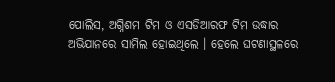ପୋଲିସ, ଅଗ୍ନିଶମ ଟିମ ଓ ଏସଡିଆରଫ ଟିମ ଉଦ୍ଧାର ଅଭିଯାନରେ ସାମିଲ ହୋଇଥିଲେ । ହେଲେ ଘଟଣାସ୍ଥଳରେ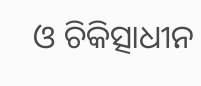ଓ ଚିକିତ୍ସାଧୀନ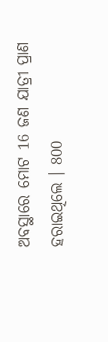ଅବସ୍ଥାରେ ମୋଟ 16 ଜଣ ଯାତ୍ରୀ ପ୍ରାଣ ହରାଇଥିଲେ । 800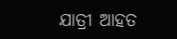ଯାତ୍ରୀ ଆହତ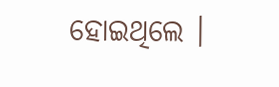ହୋଇଥିଲେ ।